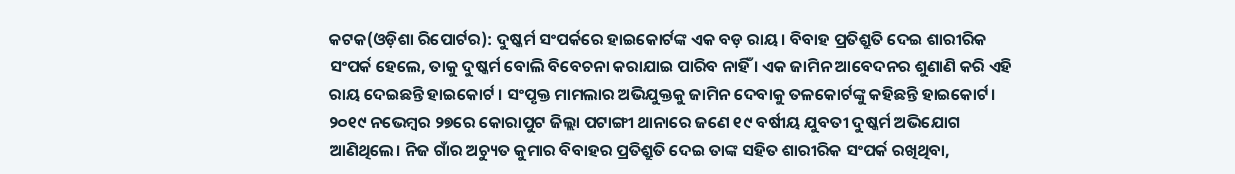କଟକ(ଓଡ଼ିଶା ରିପୋର୍ଟର): ଦୁଷ୍କର୍ମ ସଂପର୍କରେ ହାଇକୋର୍ଟଙ୍କ ଏକ ବଡ଼ ରାୟ। ବିବାହ ପ୍ରତିଶ୍ରୁତି ଦେଇ ଶାରୀରିକ ସଂପର୍କ ହେଲେ, ତାକୁ ଦୁଷ୍କର୍ମ ବୋଲି ବିବେଚନା କରାଯାଇ ପାରିବ ନାହିଁ । ଏକ ଜାମିନ ଆବେଦନର ଶୁଣାଣି କରି ଏହି ରାୟ ଦେଇଛନ୍ତି ହାଇକୋର୍ଟ । ସଂପୃକ୍ତ ମାମଲାର ଅଭିଯୁକ୍ତକୁ ଜାମିନ ଦେବାକୁ ତଳକୋର୍ଟଙ୍କୁ କହିଛନ୍ତି ହାଇକୋର୍ଟ।
୨୦୧୯ ନଭେମ୍ବର ୨୭ରେ କୋରାପୁଟ ଜିଲ୍ଲା ପଟାଙ୍ଗୀ ଥାନାରେ ଜଣେ ୧୯ ବର୍ଷୀୟ ଯୁବତୀ ଦୁଷ୍କର୍ମ ଅଭିଯୋଗ ଆଣିଥିଲେ। ନିଜ ଗାଁର ଅଚ୍ୟୁତ କୁମାର ବିବାହର ପ୍ରତିଶ୍ରୁତି ଦେଇ ତାଙ୍କ ସହିତ ଶାରୀରିକ ସଂପର୍କ ରଖିଥିବା,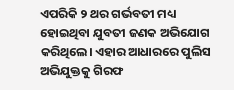ଏପରିକି ୨ ଥର ଗର୍ଭବତୀ ମଧ୍ୟ ହୋଇଥିବା ଯୁବତୀ ଜଣକ ଅଭିଯୋଗ କରିଥିଲେ। ଏହାର ଆଧାରରେ ପୁଲିସ ଅଭିଯୁକ୍ତକୁ ଗିରଫ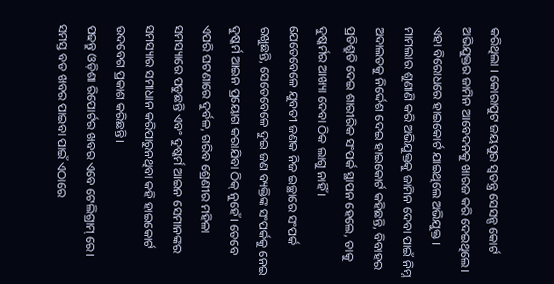କରିଥିଲା । କୋରାପୁଟ ଜୟପୁର ସ୍ୱତନ୍ତ୍ର ସେସନ୍ସ କୋର୍ଟ ଅଭିଯୁକ୍ତର ଜାମିନ ଆବେଦନକୁ ଖାରଜ କରି ଦେଇଥିଲେ। ଏହା ବିରୋଧରେ ହାଇକୋର୍ଟ ଯାଇଥିଲେ ଅଭିଯୁକ୍ତ । ମାମଲାର ଶୁଣାଣି କରି ଅଭିଯୁକ୍ତକୁ ଜାମିନ ଦେବା ପାଇଁ ନିମ୍ନ ଅଦାଲତକୁ ନିର୍ଦ୍ଦେଶ ଦେଇ ହାଇକୋର୍ଟ କହିଛନ୍ତି, ବିବାହର ପ୍ରତିଶ୍ରୁତି ଦେଇ ଶାରୀରିକ ସଂପର୍କ ସ୍ଥାପନ ହେଲେ, ତାକୁ ଦୁଷ୍କର୍ମର ଆଖ୍ୟା ଦେବା ଠିକ ଲାଗୁ ନାହିଁ ।
ଯେତେବେଳେ ଯୁବତୀ ଜଣକ ନିଜ ଇଚ୍ଛାରେ ସଂପର୍କ ରଖୁଛନ୍ତି, ସେତେବେଳେ ଦୁଇ ଜଣ ବ୍ୟକ୍ତିଙ୍କ ସଂପର୍କକୁ ନେଇ ଦୁଷ୍କର୍ମ ଆଇନ ପ୍ରୟୋଗ କରାଯିବା ଠିକ୍ ନୁହେଁ। ତେବେ ଏପରି ଘଟଣାରେ ଦୁର୍ବଳ, ଗରିବ ଶ୍ରେଣୀର ମହିଳା ସମସ୍ୟାରେ ପଡୁଛନ୍ତି ଏବଂ ଦୁଷ୍କର୍ମ ଆଇନ ସେମାନଙ୍କର ସମସ୍ୟାର ସମାଧାନ କରିପାରୁନଥିବା କହି ହାଇକୋର୍ଟ ଉଦବେଗ ପ୍ରକାଶ କରିଛନ୍ତି।
ପଢନ୍ତୁ ଓଡ଼ିଶା ରିପୋର୍ଟର ଖବର ଏବେ ଟେଲିଗ୍ରାମ୍ ରେ। ସମସ୍ତ ବଡ ଖବର ପାଇବା ପାଇଁ ଏଠାରେ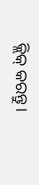କ୍ଲିକ୍ କରନ୍ତୁ।